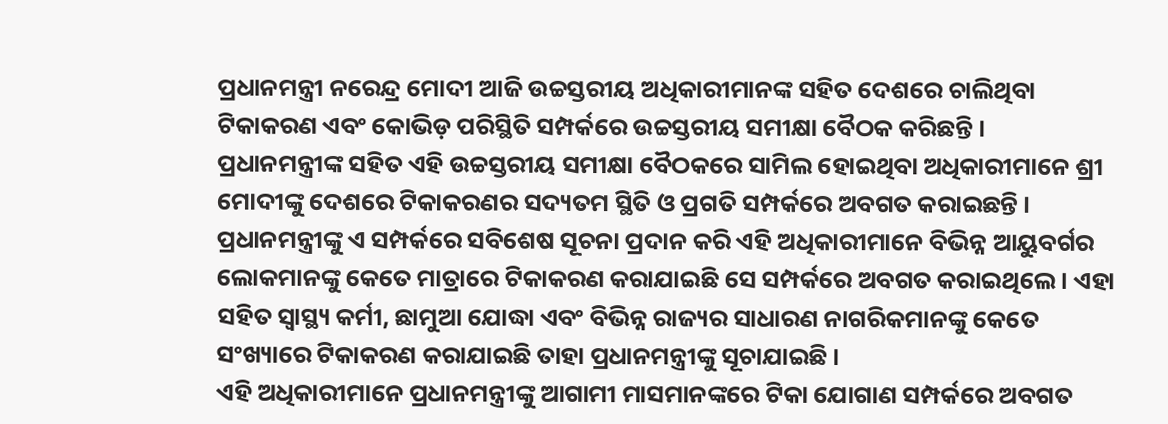ପ୍ରଧାନମନ୍ତ୍ରୀ ନରେନ୍ଦ୍ର ମୋଦୀ ଆଜି ଉଚ୍ଚସ୍ତରୀୟ ଅଧିକାରୀମାନଙ୍କ ସହିତ ଦେଶରେ ଚାଲିଥିବା ଟିକାକରଣ ଏବଂ କୋଭିଡ଼ ପରିସ୍ଥିତି ସମ୍ପର୍କରେ ଉଚ୍ଚସ୍ତରୀୟ ସମୀକ୍ଷା ବୈଠକ କରିଛନ୍ତି ।
ପ୍ରଧାନମନ୍ତ୍ରୀଙ୍କ ସହିତ ଏହି ଉଚ୍ଚସ୍ତରୀୟ ସମୀକ୍ଷା ବୈଠକରେ ସାମିଲ ହୋଇଥିବା ଅଧିକାରୀମାନେ ଶ୍ରୀ ମୋଦୀଙ୍କୁ ଦେଶରେ ଟିକାକରଣର ସଦ୍ୟତମ ସ୍ଥିତି ଓ ପ୍ରଗତି ସମ୍ପର୍କରେ ଅବଗତ କରାଇଛନ୍ତି । ପ୍ରଧାନମନ୍ତ୍ରୀଙ୍କୁ ଏ ସମ୍ପର୍କରେ ସବିଶେଷ ସୂଚନା ପ୍ରଦାନ କରି ଏହି ଅଧିକାରୀମାନେ ବିଭିନ୍ନ ଆୟୁବର୍ଗର ଲୋକମାନଙ୍କୁ କେତେ ମାତ୍ରାରେ ଟିକାକରଣ କରାଯାଇଛି ସେ ସମ୍ପର୍କରେ ଅବଗତ କରାଇଥିଲେ । ଏହା ସହିତ ସ୍ୱାସ୍ଥ୍ୟ କର୍ମୀ, ଛାମୁଆ ଯୋଦ୍ଧା ଏବଂ ବିଭିନ୍ନ ରାଜ୍ୟର ସାଧାରଣ ନାଗରିକମାନଙ୍କୁ କେତେ ସଂଖ୍ୟାରେ ଟିକାକରଣ କରାଯାଇଛି ତାହା ପ୍ରଧାନମନ୍ତ୍ରୀଙ୍କୁ ସୂଚାଯାଇଛି ।
ଏହି ଅଧିକାରୀମାନେ ପ୍ରଧାନମନ୍ତ୍ରୀଙ୍କୁ ଆଗାମୀ ମାସମାନଙ୍କରେ ଟିକା ଯୋଗାଣ ସମ୍ପର୍କରେ ଅବଗତ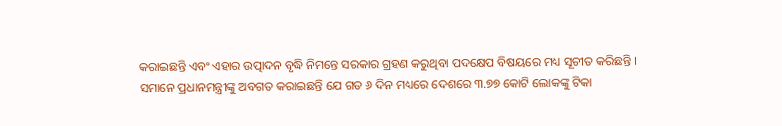କରାଇଛନ୍ତି ଏବଂ ଏହାର ଉତ୍ପାଦନ ବୃଦ୍ଧି ନିମନ୍ତେ ସରକାର ଗ୍ରହଣ କରୁଥିବା ପଦକ୍ଷେପ ବିଷୟରେ ମଧ୍ୟ ସୂଚୀତ କରିଛନ୍ତି ।
ସମାନେ ପ୍ରଧାନମନ୍ତ୍ରୀଙ୍କୁ ଅବଗତ କରାଇଛନ୍ତି ଯେ ଗତ ୬ ଦିନ ମଧ୍ୟରେ ଦେଶରେ ୩.୭୭ କୋଟି ଲୋକଙ୍କୁ ଟିକା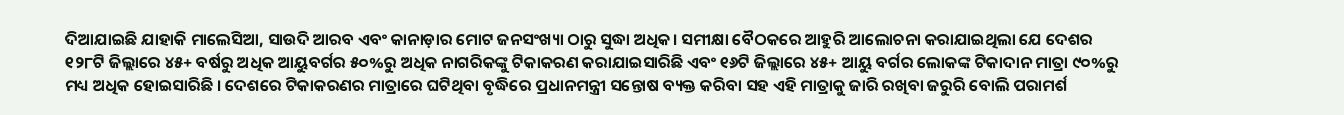ଦିଆଯାଇଛି ଯାହାକି ମାଲେସିଆ, ସାଉଦି ଆରବ ଏବଂ କାନାଡ଼ାର ମୋଟ ଜନସଂଖ୍ୟା ଠାରୁ ସୁଦ୍ଧା ଅଧିକ। ସମୀକ୍ଷା ବୈଠକରେ ଆହୁରି ଆଲୋଚନା କରାଯାଇଥିଲା ଯେ ଦେଶର ୧୨୮ଟି ଜିଲ୍ଲାରେ ୪୫+ ବର୍ଷରୁ ଅଧିକ ଆୟୁବର୍ଗର ୫୦%ରୁ ଅଧିକ ନାଗରିକଙ୍କୁ ଟିକାକରଣ କରାଯାଇସାରିଛି ଏବଂ ୧୬ଟି ଜିଲ୍ଲାରେ ୪୫+ ଆୟୁ ବର୍ଗର ଲୋକଙ୍କ ଟିକାଦାନ ମାତ୍ରା ୯୦%ରୁ ମଧ୍ୟ ଅଧିକ ହୋଇସାରିଛି । ଦେଶରେ ଟିକାକରଣର ମାତ୍ରାରେ ଘଟିଥିବା ବୃଦ୍ଧିରେ ପ୍ରଧାନମନ୍ତ୍ରୀ ସନ୍ତୋଷ ବ୍ୟକ୍ତ କରିବା ସହ ଏହି ମାତ୍ରାକୁ ଜାରି ରଖିବା ଜରୁରି ବୋଲି ପରାମର୍ଶ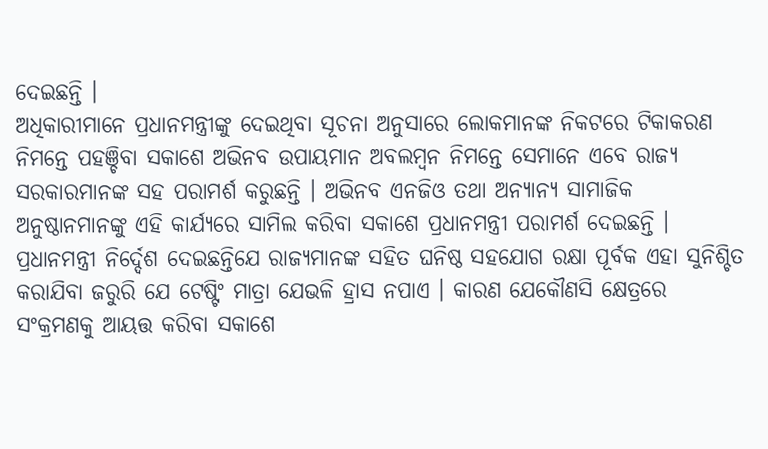ଦେଇଛନ୍ତି ।
ଅଧିକାରୀମାନେ ପ୍ରଧାନମନ୍ତ୍ରୀଙ୍କୁ ଦେଇଥିବା ସୂଚନା ଅନୁସାରେ ଲୋକମାନଙ୍କ ନିକଟରେ ଟିକାକରଣ ନିମନ୍ତେ ପହଞ୍ଚିବା ସକାଶେ ଅଭିନବ ଉପାୟମାନ ଅବଲମ୍ବନ ନିମନ୍ତେ ସେମାନେ ଏବେ ରାଜ୍ୟ ସରକାରମାନଙ୍କ ସହ ପରାମର୍ଶ କରୁଛନ୍ତି । ଅଭିନବ ଏନଜିଓ ତଥା ଅନ୍ୟାନ୍ୟ ସାମାଜିକ ଅନୁଷ୍ଠାନମାନଙ୍କୁ ଏହି କାର୍ଯ୍ୟରେ ସାମିଲ କରିବା ସକାଶେ ପ୍ରଧାନମନ୍ତ୍ରୀ ପରାମର୍ଶ ଦେଇଛନ୍ତି ।
ପ୍ରଧାନମନ୍ତ୍ରୀ ନିର୍ଦ୍ଦେଶ ଦେଇଛନ୍ତିଯେ ରାଜ୍ୟମାନଙ୍କ ସହିତ ଘନିଷ୍ଠ ସହଯୋଗ ରକ୍ଷା ପୂର୍ବକ ଏହା ସୁନିଶ୍ଚିତ କରାଯିବା ଜରୁରି ଯେ ଟେଷ୍ଟିଂ ମାତ୍ରା ଯେଭଳି ହ୍ରାସ ନପାଏ । କାରଣ ଯେକୌଣସି କ୍ଷେତ୍ରରେ ସଂକ୍ରମଣକୁ ଆୟତ୍ତ କରିବା ସକାଶେ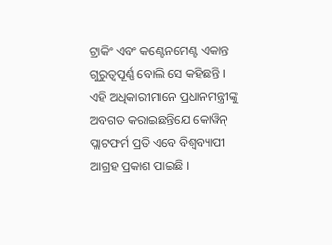ଟ୍ରାକିଂ ଏବଂ କଣ୍ଟେନମେଣ୍ଟ ଏକାନ୍ତ ଗୁରୁତ୍ୱପୂର୍ଣ୍ଣ ବୋଲି ସେ କହିଛନ୍ତି ।
ଏହି ଅଧିକାରୀମାନେ ପ୍ରଧାନମନ୍ତ୍ରୀଙ୍କୁ ଅବଗତ କରାଇଛନ୍ତିଯେ କୋୱିନ୍ ପ୍ଲାଟଫର୍ମ ପ୍ରତି ଏବେ ବିଶ୍ୱବ୍ୟାପୀ ଆଗ୍ରହ ପ୍ରକାଶ ପାଇଛି ।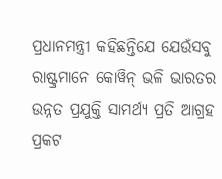ପ୍ରଧାନମନ୍ତ୍ରୀ କହିଛନ୍ତିଯେ ଯେଉଁସବୁ ରାଷ୍ଟ୍ରମାନେ କୋୱିନ୍ ଭଳି ଭାରତର ଉନ୍ନତ ପ୍ରଯୁକ୍ତି ସାମର୍ଥ୍ୟ ପ୍ରତି ଆଗ୍ରହ ପ୍ରକଟ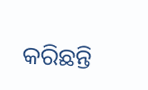କରିଛନ୍ତି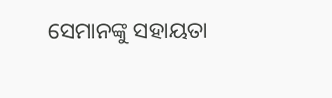ସେମାନଙ୍କୁ ସହାୟତା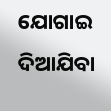ଯୋଗାଇ ଦିଆଯିବା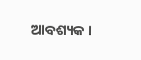ଆବଶ୍ୟକ ।